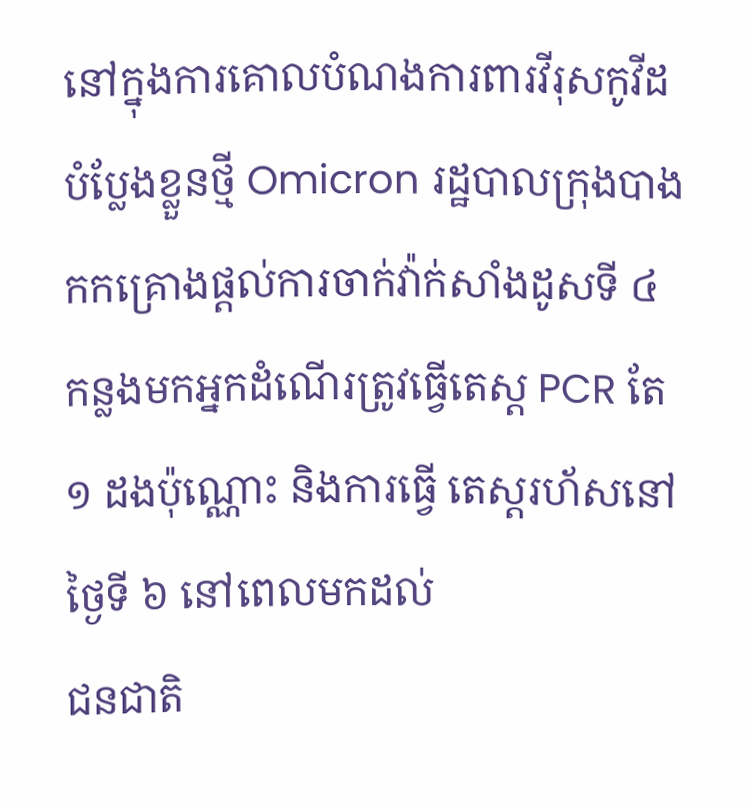នៅក្នុងការគោលបំណងការពារវីរុសកូវីដបំប្លែងខ្លួនថ្មី Omicron រដ្ឋបាលក្រុងបាងកកគ្រោងផ្តល់ការចាក់វ៉ាក់សាំងដូសទី ៤
កន្លងមកអ្នកដំណើរត្រូវធ្វើតេស្ត PCR តែ ១ ដងប៉ុណ្ណោះ និងការធ្វើ តេស្តរហ័សនៅថ្ងៃទី ៦ នៅពេលមកដល់
ជនជាតិ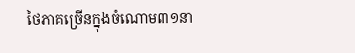ថៃភាគច្រើនក្នុងចំណោម៣១នា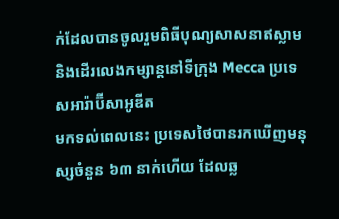ក់ដែលបានចូលរួមពិធីបុណ្យសាសនាឥស្លាម និងដើរលេងកម្សាន្តនៅទីក្រុង Mecca ប្រទេសអារ៉ាប៊ីសាអូឌីត
មកទល់ពេលនេះ ប្រទេសថៃបានរកឃើញមនុស្សចំនួន ៦៣ នាក់ហើយ ដែលឆ្ល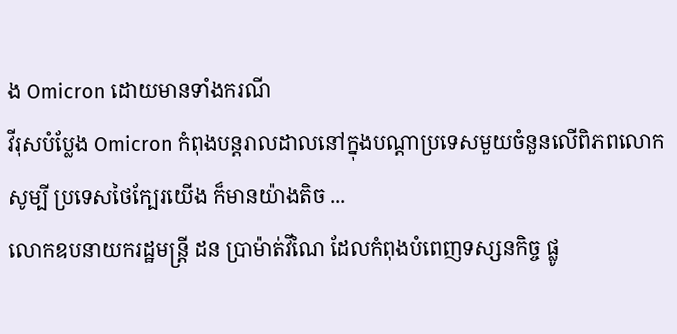ង Omicron ដោយមានទាំងករណី
វីរុសបំប្លែង Omicron កំពុងបន្តរាលដាលនៅក្នុងបណ្ដាប្រទេសមួយចំនួនលើពិភពលោក សូម្បី ប្រទេសថៃក្បែរយើង ក៏មានយ៉ាងតិច ...
លោកឧបនាយករដ្ឋមន្ត្រី ដន ប្រាម៉ាត់វីណៃ ដែលកំពុងបំពេញទស្សនកិច្ច ផ្លូ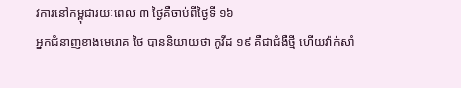វការនៅកម្ពុជារយៈពេល ៣ ថ្ងៃគឺចាប់ពីថ្ងៃទី ១៦
អ្នកជំនាញខាងមេរោគ ថៃ បាននិយាយថា កូវីដ ១៩ គឺជាជំងឺថ្មី ហើយវ៉ាក់សាំ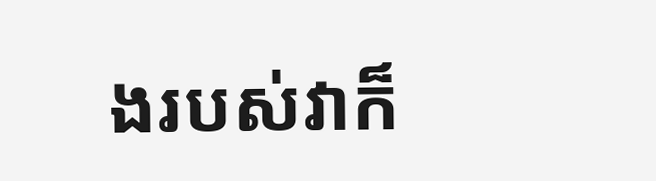ងរបស់វាក៏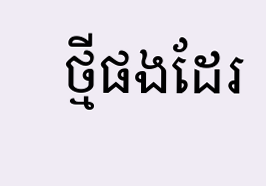ថ្មីផងដែរ